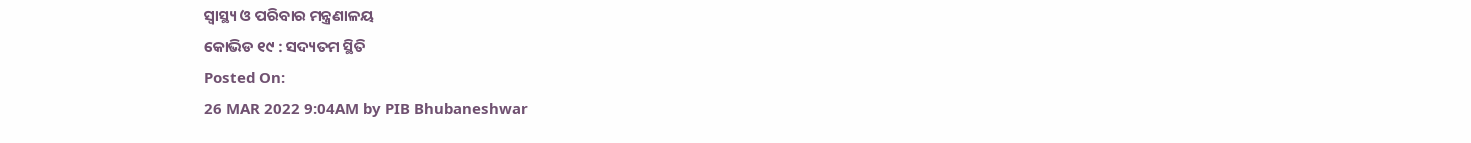ସ୍ୱାସ୍ଥ୍ୟ ଓ ପରିବାର ମନ୍ତ୍ରଣାଳୟ
କୋଭିଡ ୧୯ : ସଦ୍ୟତମ ସ୍ଥିତି
Posted On:
26 MAR 2022 9:04AM by PIB Bhubaneshwar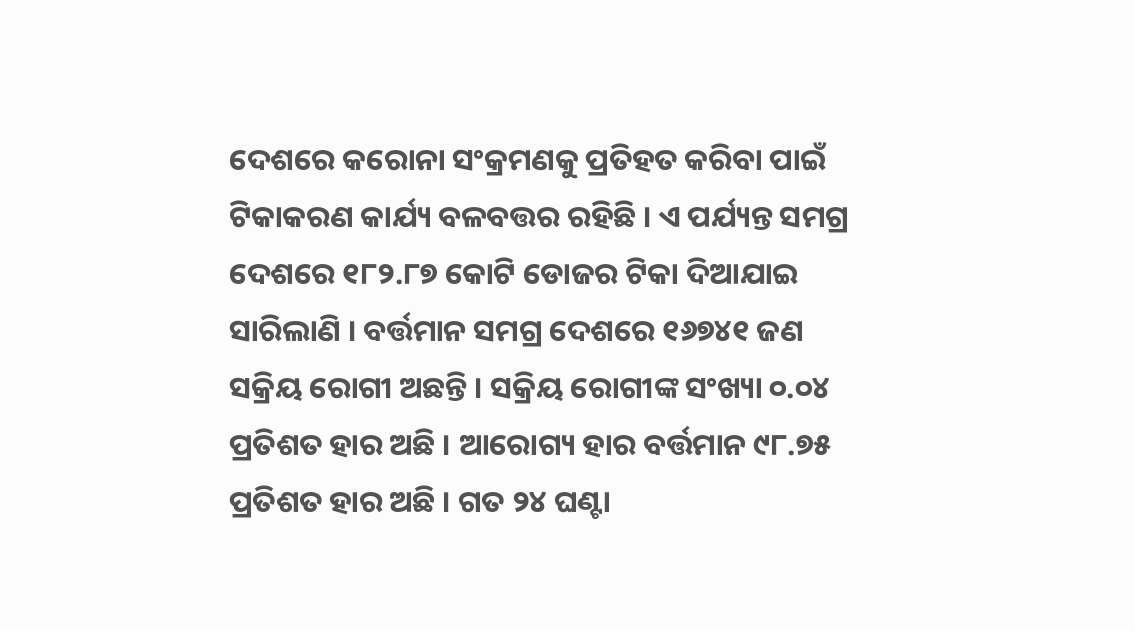ଦେଶରେ କରୋନା ସଂକ୍ରମଣକୁ ପ୍ରତିହତ କରିବା ପାଇଁ ଟିକାକରଣ କାର୍ଯ୍ୟ ବଳବତ୍ତର ରହିଛି । ଏ ପର୍ଯ୍ୟନ୍ତ ସମଗ୍ର ଦେଶରେ ୧୮୨.୮୭ କୋଟି ଡୋଜର ଟିକା ଦିଆଯାଇ ସାରିଲାଣି । ବର୍ତ୍ତମାନ ସମଗ୍ର ଦେଶରେ ୧୬୭୪୧ ଜଣ ସକ୍ରିୟ ରୋଗୀ ଅଛନ୍ତି । ସକ୍ରିୟ ରୋଗୀଙ୍କ ସଂଖ୍ୟା ୦.୦୪ ପ୍ରତିଶତ ହାର ଅଛି । ଆରୋଗ୍ୟ ହାର ବର୍ତ୍ତମାନ ୯୮.୭୫ ପ୍ରତିଶତ ହାର ଅଛି । ଗତ ୨୪ ଘଣ୍ଟା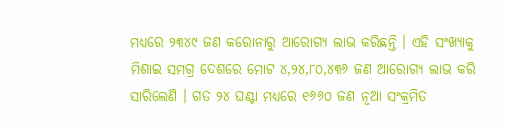ମଧ୍ୟରେ ୨୩୪୯ ଜଣ କରୋନାରୁ ଆରୋଗ୍ୟ ଲାଭ କରିଛନ୍ତି । ଏହି ସଂଖ୍ୟାକୁ ମିଶାଇ ସମଗ୍ର ଦେଶରେ ମୋଟ ୪,୨୪,୮୦,୪୩୬ ଜଣ ଆରୋଗ୍ୟ ଲାଭ କରି ସାରିଲେଣି । ଗତ ୨୪ ଘଣ୍ଟା ମଧ୍ୟରେ ୧୬୬୦ ଜଣ ନୂଆ ସଂକ୍ରମିତ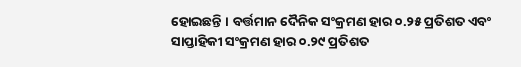ହୋଇଛନ୍ତି । ବର୍ତ୍ତମାନ ଦୈନିକ ସଂକ୍ରମଣ ହାର ୦.୨୫ ପ୍ରତିଶତ ଏବଂ ସାପ୍ତାହିକୀ ସଂକ୍ରମଣ ହାର ୦.୨୯ ପ୍ରତିଶତ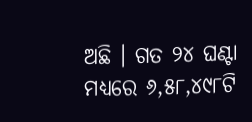ଅଛି । ଗତ ୨୪ ଘଣ୍ଟା ମଧ୍ୟରେ ୬,୫୮,୪୯୮ଟି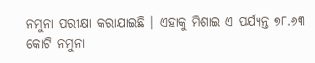ନମୁନା ପରୀକ୍ଷା କରାଯାଇଛି । ଏହାକୁ ମିଶାଇ ଏ ପର୍ଯ୍ୟନ୍ତ ୭୮.୬୩ କୋଟି ନମୁନା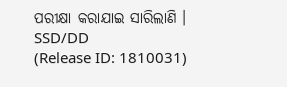ପରୀକ୍ଷା କରାଯାଇ ସାରିଲାଣି ।
SSD/DD
(Release ID: 1810031)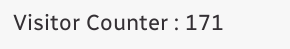Visitor Counter : 171